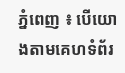ភ្នំពេញ ៖ បើយោងតាមគេហទំព័រ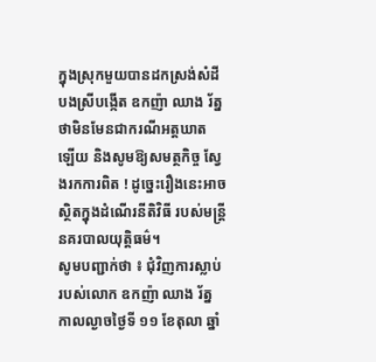ក្នុងស្រុកមួយបានដកស្រង់សំដី បងស្រីបង្កើត ឧកញ៉ា ឈាង រ័ត្ន ថាមិនមែនជាករណីអត្តឃាត ឡើយ និងសូមឱ្យសមត្ថកិច្ច ស្វែងរកការពិត ! ដូច្នេះរឿងនេះអាចស្ថិតក្នុងដំណើរនីតិវិធី របស់មន្ត្រីនគរបាលយុត្តិធម៌។
សូមបញ្ជាក់ថា ៖ ជុំវិញការស្លាប់ របស់លោក ឧកញ៉ា ឈាង រ័ត្ន កាលល្ងាចថ្ងៃទី ១១ ខែតុលា ឆ្នាំ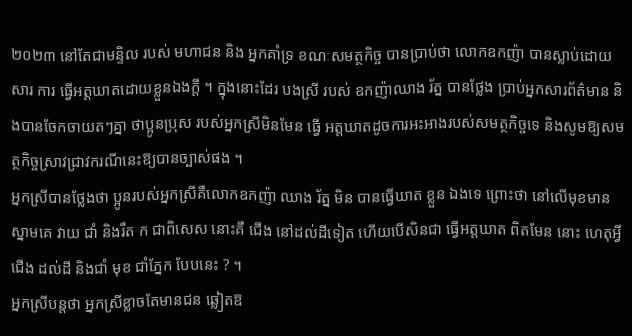២០២៣ នៅតែជាមន្ទិល របស់ មហាជន និង អ្នកគាំទ្រ ខណៈសមត្ថកិច្ច បានប្រាប់ថា លោកឧកញ៉ា បានស្លាប់ដោយសារ ការ ធ្វើអត្តឃាតដោយខ្លួនឯងក្ដី ។ ក្នុងនោះដែរ បងស្រី របស់ ឧកញ៉ាឈាង រ័ត្ន បានថ្លែង ប្រាប់អ្នកសារព័ត៌មាន និងបានចែកចាយតៗគ្នា ថាប្អូនប្រុស របស់អ្នកស្រីមិនមែន ធ្វើ អត្តឃាតដូចការអះអាងរបស់សមត្ថកិច្ចទេ និងសូមឱ្យសមត្ថកិច្ចស្រាវជ្រាវករណីនេះឱ្យបានច្បាស់ផង ។
អ្នកស្រីបានថ្លែងថា ប្អូនរបស់អ្នកស្រីគឺលោកឧកញ៉ា ឈាង រ័ត្ន មិន បានធ្វើឃាត ខ្លួន ឯងទេ ព្រោះថា នៅលើមុខមានស្នាមគេ វាយ ជាំ និងរឹត ក ជាពិសេស នោះគឺ ជើង នៅដល់ដីទៀត ហើយបើសិនជា ធ្វើអត្តឃាត ពិតមែន នោះ ហេតុអ្វីជើង ដល់ដី និងជាំ មុខ ជាំភ្នែក បែបនេះ ? ។
អ្នកស្រីបន្តថា អ្នកស្រីខ្លាចតែមានជន ឆ្លៀតឱ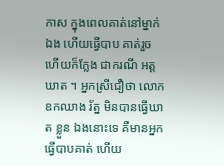កាស ក្នុងពេលគាត់នៅម្នាក់ឯង ហើយធ្វើបាប គាត់រួចហើយក៏ក្លែង ជាករណី អត្ត ឃាត ។ អ្នកស្រីជឿថា លោក ឧកឈាង រ័ត្ន មិនបានធ្វើឃាត ខ្លួន ឯងនោះទេ គឺមានអ្នកធ្វើបាបគាត់ ហើយ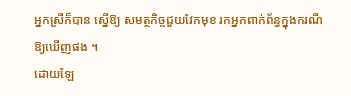អ្នកស្រីក៏បាន ស្នើឱ្យ សមត្ថកិច្ចជួយវែកមុខ រកអ្នកពាក់ព័ន្ធក្នុងករណីឱ្យឃើញផង ។
ដោយឡែ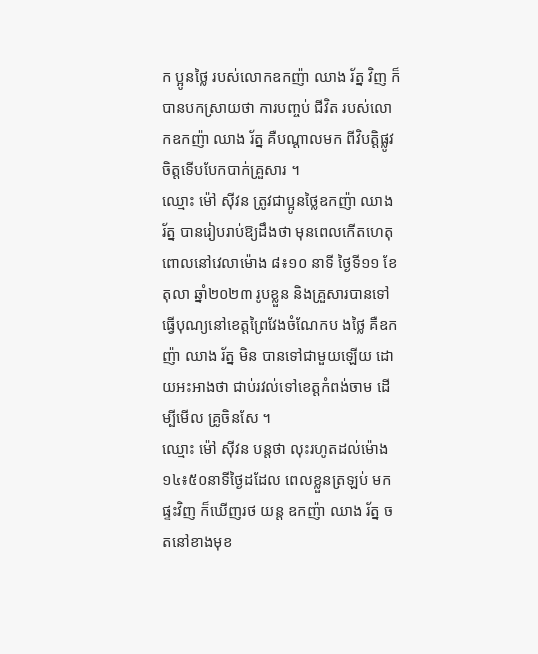ក ប្អូនថ្លៃ របស់លោកឧកញ៉ា ឈាង រ័ត្ន វិញ ក៏បានបកស្រាយថា ការបញ្ចប់ ជីវិត របស់លោកឧកញ៉ា ឈាង រ័ត្ន គឺបណ្ដាលមក ពីវិបត្តិផ្លូវ ចិត្តទើបបែកបាក់គ្រួសារ ។
ឈ្មោះ ម៉ៅ ស៊ីវន ត្រូវជាប្អូនថ្លៃឧកញ៉ា ឈាង រ័ត្ន បានរៀបរាប់ឱ្យដឹងថា មុនពេលកើតហេតុ ពោលនៅវេលាម៉ោង ៨៖១០ នាទី ថ្ងៃទី១១ ខែតុលា ឆ្នាំ២០២៣ រូបខ្លួន និងគ្រួសារបានទៅ ធ្វើបុណ្យនៅខេត្តព្រៃវែងចំណែកប ងថ្លៃ គឺឧកញ៉ា ឈាង រ័ត្ន មិន បានទៅជាមួយឡើយ ដោយអះអាងថា ជាប់រវល់ទៅខេត្តកំពង់ចាម ដើម្បីមើល គ្រូចិនសែ ។
ឈ្មោះ ម៉ៅ ស៊ីវន បន្តថា លុះរហូតដល់ម៉ោង ១៤៖៥០នាទីថ្ងៃដដែល ពេលខ្លួនត្រឡប់ មក ផ្ទះវិញ ក៏ឃើញរថ យន្ត ឧកញ៉ា ឈាង រ័ត្ន ចតនៅខាងមុខ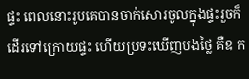ផ្ទះ ពេលនោះរូបគេបានចាក់សោរចូលក្នុងផ្ទះរួចក៏ដើរទៅក្រោយផ្ទះ ហើយប្រទះឃើញបងថ្លៃ គឺឧ ក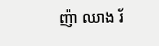ញ៉ា ឈាង រ័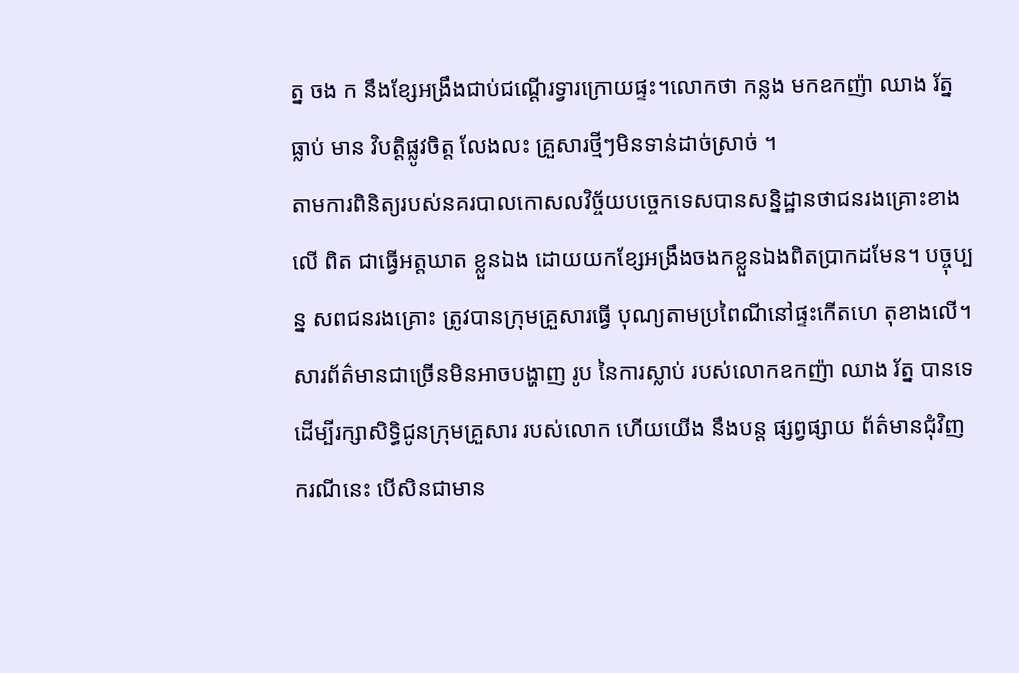ត្ន ចង ក នឹងខ្សែអង្រឹងជាប់ជណ្ដើរទ្វារក្រោយផ្ទះ។លោកថា កន្លង មកឧកញ៉ា ឈាង រ័ត្ន ធ្លាប់ មាន វិបត្តិផ្លូវចិត្ត លែងលះ គ្រួសារថ្មីៗមិនទាន់ដាច់ស្រាច់ ។
តាមការពិនិត្យរបស់នគរបាលកោសលវិច្ច័យបច្ចេកទេសបានសន្និដ្ឋានថាជនរងគ្រោះខាង លើ ពិត ជាធ្វើអត្តឃាត ខ្លួនឯង ដោយយកខ្សែអង្រឹងចងកខ្លួនឯងពិតប្រាកដមែន។ បច្ចុប្បន្ន សពជនរងគ្រោះ ត្រូវបានក្រុមគ្រួសារធ្វើ បុណ្យតាមប្រពៃណីនៅផ្ទះកើតហេ តុខាងលើ។
សារព័ត៌មានជាច្រើនមិនអាចបង្ហាញ រូប នៃការស្លាប់ របស់លោកឧកញ៉ា ឈាង រ័ត្ន បានទេ ដើម្បីរក្សាសិទ្ធិជូនក្រុមគ្រួសារ របស់លោក ហើយយើង នឹងបន្ត ផ្សព្វផ្សាយ ព័ត៌មានជុំវិញករណីនេះ បើសិនជាមាន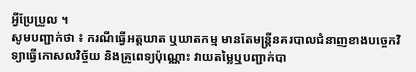អ្វីប្រែប្រួល ។
សូមបញ្ជាក់ថា ៖ ករណីធ្វើអត្តឃាត ឬឃាតកម្ម មានតែមន្ត្រីនគរបាលជំនាញខាងបច្ចេកវិទ្យាធ្វើកោសលវិច្ច័យ និងគ្រូពេទ្យប៉ុណ្ណោះ វាយតម្លៃឬបញ្ជាក់បា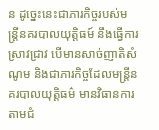ន ដូច្នេះនេះជាភារកិច្ចរបស់មន្ត្រីនគរបាលយុត្តិធម៍ នឹងធ្វើការស្រាវជ្រាវ បើមានសាច់ញាតិសំណូម និងជាភារកិច្ចដែលមន្ត្រីនគរបាលយុត្តិធម៌ មានវិធានការតាមជំ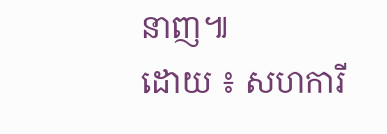នាញ៕
ដោយ ៖ សហការី